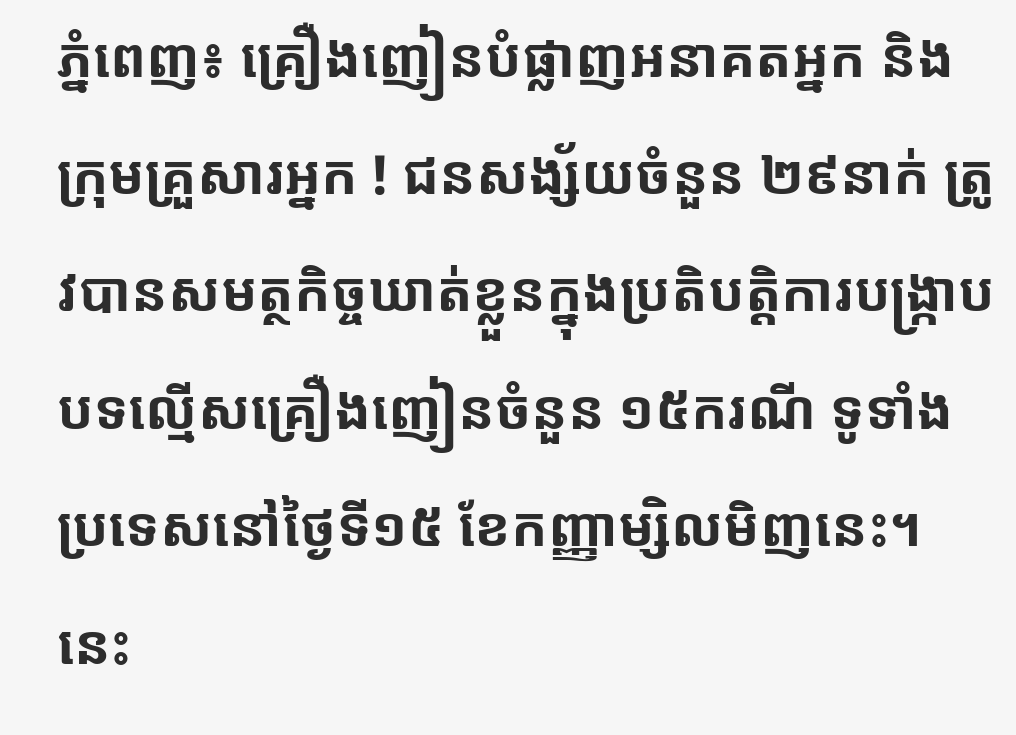ភ្នំពេញ៖ គ្រឿងញៀនបំផ្លាញអនាគតអ្នក និងក្រុមគ្រួសារអ្នក ! ជនសង្ស័យចំនួន ២៩នាក់ ត្រូវបានសមត្ថកិច្ចឃាត់ខ្លួនក្នុងប្រតិបត្តិការបង្ក្រាបបទល្មើសគ្រឿងញៀនចំនួន ១៥ករណី ទូទាំងប្រទេសនៅថ្ងៃទី១៥ ខែកញ្ញាម្សិលមិញនេះ។ នេះ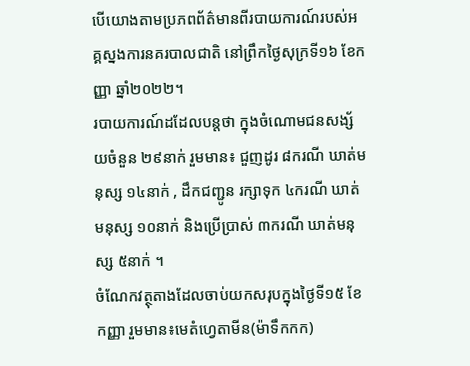បេីយោងតាមប្រភពព័ត៌មានពីរបាយការណ៍របស់អគ្គស្នងការនគរបាលជាតិ នៅព្រឹកថ្ងៃសុក្រទី១៦ ខែកញ្ញា ឆ្នាំ២០២២។
របាយការណ៍ដដែលបន្តថា ក្នុងចំណោមជនសង្ស័យចំនួន ២៩នាក់ រួមមាន៖ ជួញដូរ ៨ករណី ឃាត់មនុស្ស ១៤នាក់ , ដឹកជញ្ជូន រក្សាទុក ៤ករណី ឃាត់មនុស្ស ១០នាក់ និងប្រើប្រាស់ ៣ករណី ឃាត់មនុស្ស ៥នាក់ ។
ចំណែកវត្ថុតាងដែលចាប់យកសរុបក្នុងថ្ងៃទី១៥ ខែកញ្ញា រួមមាន៖មេតំហ្វេតាមីន(ម៉ាទឹកកក)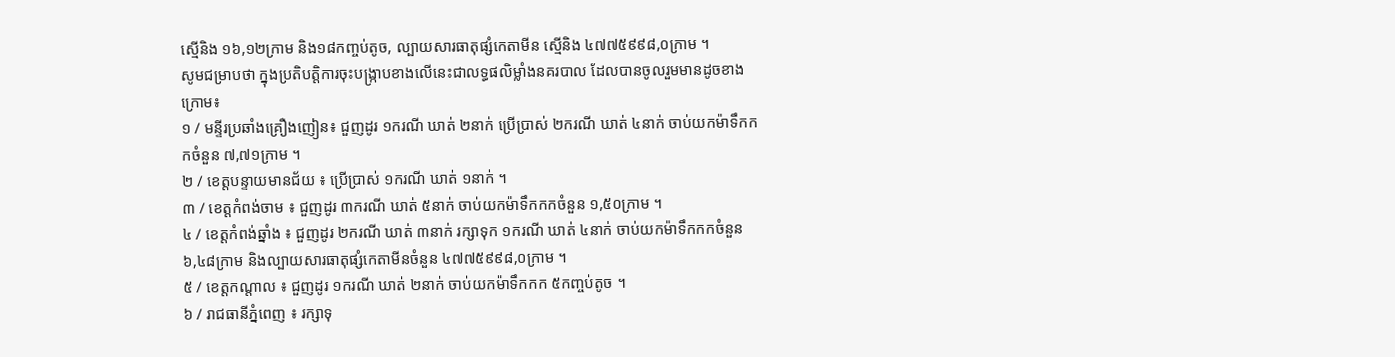ស្មេីនិង ១៦,១២ក្រាម និង១៨កញ្ចប់តូច, ល្បាយសារធាតុផ្សំកេតាមីន ស្មេីនិង ៤៧៧៥៩៩៨,០ក្រាម ។
សូមជម្រាបថា ក្នុងប្រតិបត្តិការចុះបង្ក្រាបខាងលេីនេះជាលទ្ធផលិម្លាំងនគរបាល ដែលបានចូលរួមមានដូចខាងក្រោម៖
១ / មន្ទីរប្រឆាំងគ្រឿងញៀន៖ ជួញដូរ ១ករណី ឃាត់ ២នាក់ ប្រើប្រាស់ ២ករណី ឃាត់ ៤នាក់ ចាប់យកម៉ាទឹកកកចំនួន ៧,៧១ក្រាម ។
២ / ខេត្តបន្ទាយមានជ័យ ៖ ប្រើប្រាស់ ១ករណី ឃាត់ ១នាក់ ។
៣ / ខេត្តកំពង់ចាម ៖ ជួញដូរ ៣ករណី ឃាត់ ៥នាក់ ចាប់យកម៉ាទឹកកកចំនួន ១,៥០ក្រាម ។
៤ / ខេត្តកំពង់ឆ្នាំង ៖ ជួញដូរ ២ករណី ឃាត់ ៣នាក់ រក្សាទុក ១ករណី ឃាត់ ៤នាក់ ចាប់យកម៉ាទឹកកកចំនួន ៦,៤៨ក្រាម និងល្បាយសារធាតុផ្សំកេតាមីនចំនួន ៤៧៧៥៩៩៨,០ក្រាម ។
៥ / ខេត្តកណ្តាល ៖ ជួញដូរ ១ករណី ឃាត់ ២នាក់ ចាប់យកម៉ាទឹកកក ៥កញ្ចប់តូច ។
៦ / រាជធានីភ្នំពេញ ៖ រក្សាទុ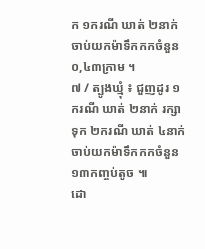ក ១ករណី ឃាត់ ២នាក់ ចាប់យកម៉ាទឹកកកចំនួន០,៤៣ក្រាម ។
៧ / ត្បូងឃ្មុំ ៖ ជួញដូរ ១ករណី ឃាត់ ២នាក់ រក្សាទុក ២ករណី ឃាត់ ៤នាក់ ចាប់យកម៉ាទឹកកកចំនួន ១៣កញ្ចប់តូច ៕
ដោ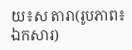យ៖ស តារា(រូបភាព៖ ឯកសារ)